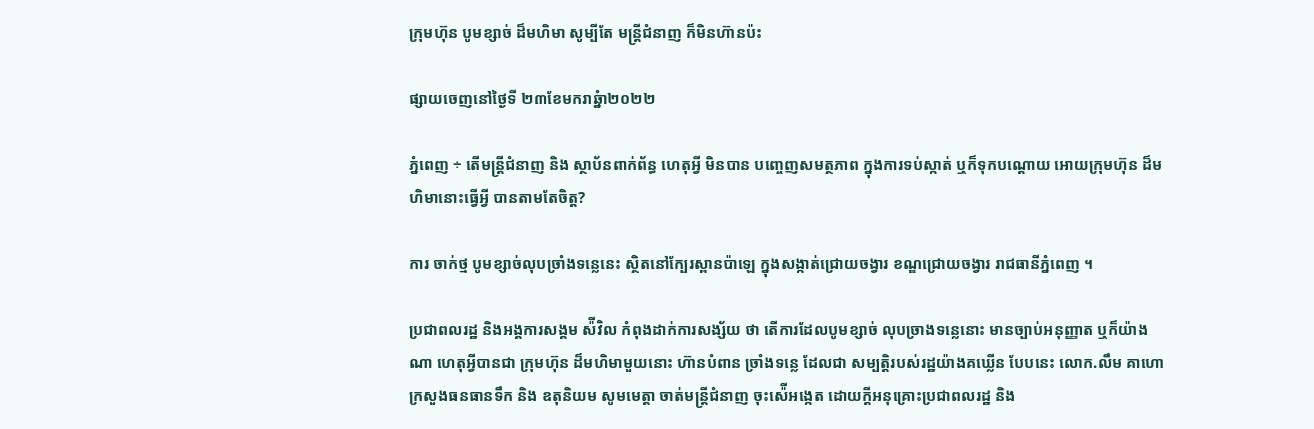ក្រុមហ៊ុន បូមខ្សាច់ ដ៏មហិមា សូម្បីតែ មន្ត្រីជំនាញ ក៏មិនហ៊ានប៉ះ

ផ្សាយចេញនៅថ្ងៃទី ២៣ខែមករាឆ្នំា២០២២

ភ្នំពេញ ÷ តើមន្ត្រីជំនាញ និង ស្ថាប័នពាក់ព័ន្ធ ហេតុអ្វី មិនបាន បញ្ចេញសមត្ថភាព ក្នុងការទប់ស្កាត់ ឬក៏ទុកបណ្តោយ អោយក្រុមហ៊ុន ដ៏មហិមានោះធ្វើអ្វី បានតាមតែចិត្ត?

ការ ចាក់ថ្ម បូមខ្សាច់លុបច្រាំងទន្លេនេះ ស្ថិតនៅក្បែរស្ពានប៉ាឡេ ក្នុងសង្កាត់ជ្រោយចង្វារ ខណ្ឌជ្រោយចង្វារ រាជធានីភ្នំពេញ ។

ប្រជាពលរដ្ឋ និងអង្គការសង្គម ស៉ីវិល កំពុងដាក់ការសង្ស័យ ថា តើការដែលបូមខ្សាច់ លុបច្រាងទន្លេនោះ មានច្បាប់អនុញ្ញាត ឬក៏យ៉ាងណា ហេតុអ្វីបានជា ក្រុមហ៊ុន ដ៏មហិមាមួយនោះ ហ៊ានបំពាន ច្រាំងទន្លេ ដែលជា សម្បត្តិរបស់រដ្ឋយ៉ាងគឃ្លើន បែបនេះ លោក.លឹម គាហោ ក្រសួងធនធានទឹក និង ឧតុនិយម សូមមេត្តា ចាត់មន្ត្រីជំនាញ ចុះស៉ើអង្កេត ដោយក្តីអនុគ្រោះប្រជាពលរដ្ឋ និង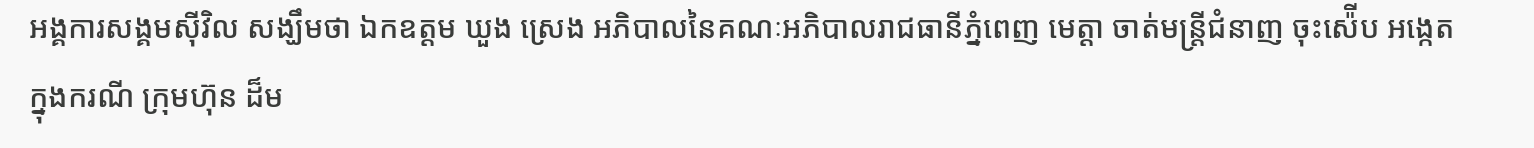អង្គការសង្គមស៊ីវិល សង្ឃឹមថា ឯកឧត្តម ឃួង ស្រេង អភិបាលនៃគណៈអភិបាលរាជធានីភ្នំពេញ មេត្តា ចាត់មន្ត្រីជំនាញ ចុះស៉ើប អង្កេត ក្នុងករណី ក្រុមហ៊ុន ដ៏ម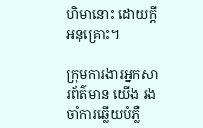ហិមានោះ ដោយក្តីអនុគ្រោះ។

ក្រុមការងារអ្នកសារព័ត៌មាន យើង រងចាំការឆ្លើយបំភ្លឺ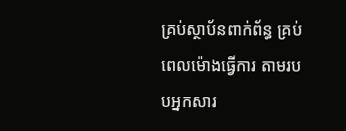គ្រប់ស្ថាប័នពាក់ព័ន្ធ គ្រប់ពេលម៉ោងធ្វើការ តាមរបបអ្នកសារ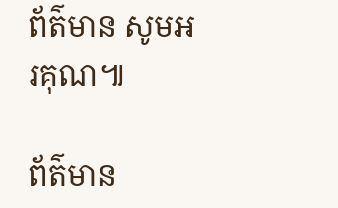ព័ត៌មាន សូមអរគុណ៕

ព័ត៌មាន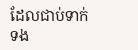ដែលជាប់ទាក់ទង